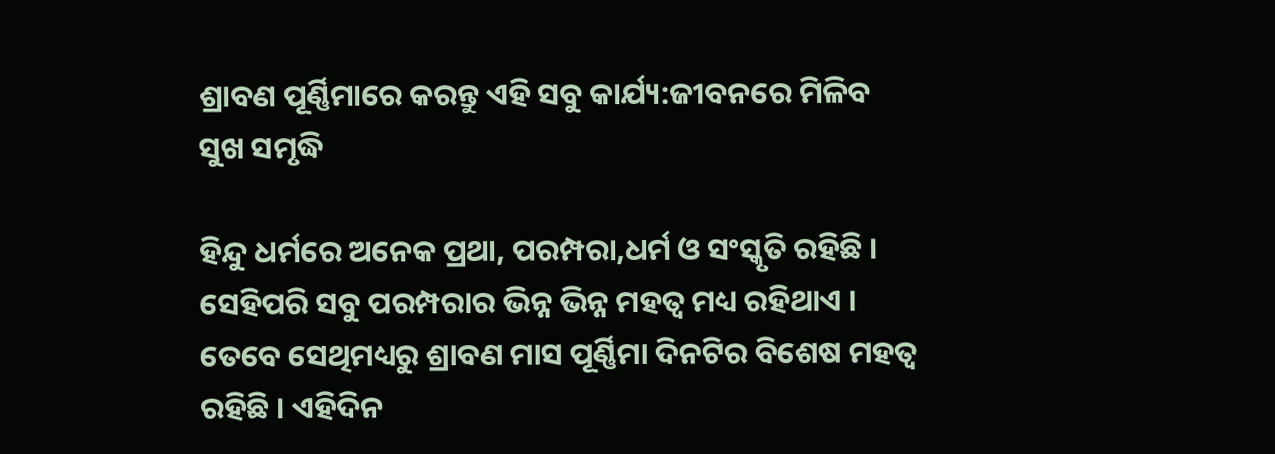ଶ୍ରାବଣ ପୂର୍ଣ୍ଣିମାରେ କରନ୍ତୁ ଏହି ସବୁ କାର୍ଯ୍ୟ:ଜୀବନରେ ମିଳିବ ସୁଖ ସମୃଦ୍ଧି

ହିନ୍ଦୁ ଧର୍ମରେ ଅନେକ ପ୍ରଥା, ପରମ୍ପରା,ଧର୍ମ ଓ ସଂସ୍କୃତି ରହିଛି । ସେହିପରି ସବୁ ପରମ୍ପରାର ଭିନ୍ନ ଭିନ୍ନ ମହତ୍ୱ ମଧ୍ୟ ରହିଥାଏ । ତେବେ ସେଥିମଧ୍ୟରୁ ଶ୍ରାବଣ ମାସ ପୂର୍ଣ୍ଣିମା ଦିନଟିର ବିଶେଷ ମହତ୍ୱ ରହିଛି । ଏହିଦିନ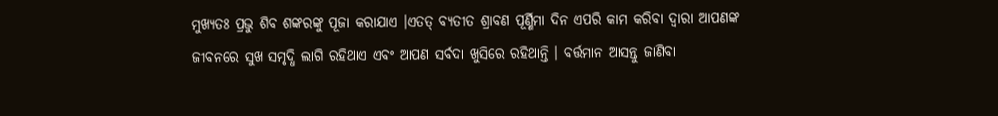ମୁଖ୍ୟତଃ ପ୍ରଭୁ ଶିବ ଶଙ୍କରଙ୍କୁ ପୂଜା କରାଯାଏ ।ଏତତ୍ ବ୍ୟତୀତ ଶ୍ରାବଣ ପୂର୍ଣ୍ଣିମା ଦିନ ଏପରି କାମ କରିବା ଦ୍ୱାରା ଆପଣଙ୍କ ଜୀବନରେ ସୁଖ ସମୃଦ୍ଧି ଲାଗି ରହିଥାଏ ଏବଂ ଆପଣ ସର୍ବଦା ଖୁସିରେ ରହିଥାନ୍ତି । ବର୍ତ୍ତମାନ ଆସନ୍ତୁ ଜାଣିବା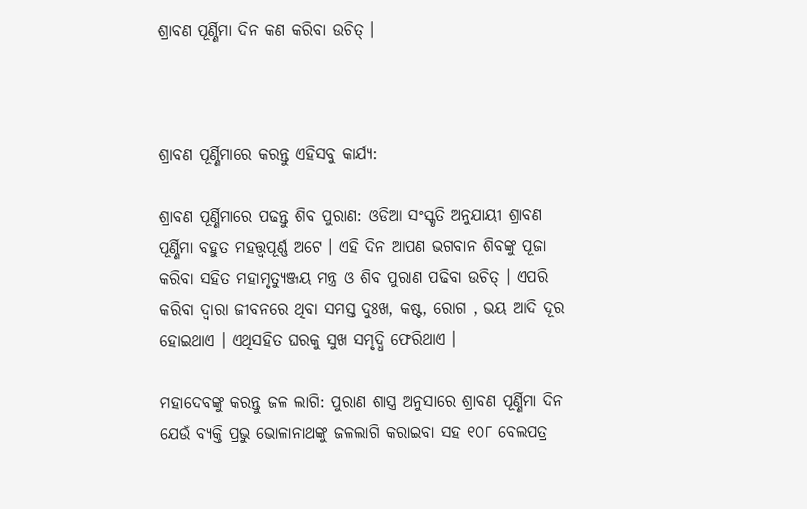ଶ୍ରାବଣ ପୂର୍ଣ୍ଣିମା ଦିନ କଣ କରିବା ଉଚିତ୍ ।



ଶ୍ରାବଣ ପୂର୍ଣ୍ଣିମାରେ କରନ୍ତୁ ଏହିସବୁ କାର୍ଯ୍ୟ:

ଶ୍ରାବଣ ପୂର୍ଣ୍ଣିମାରେ ପଢନ୍ତୁ ଶିବ ପୁରାଣ: ଓଡିଆ ସଂସ୍କୃତି ଅନୁଯାୟୀ ଶ୍ରାବଣ ପୂର୍ଣ୍ଣିମା ବହୁତ ମହତ୍ତ୍ୱପୂର୍ଣ୍ଣ ଅଟେ । ଏହି ଦିନ ଆପଣ ଭଗବାନ ଶିବଙ୍କୁ ପୂଜା କରିବା ସହିତ ମହାମୃତ୍ୟୁଞ୍ଜୟ ମନ୍ତ୍ର ଓ ଶିବ ପୁରାଣ ପଢିବା ଉଚିତ୍ । ଏପରି କରିବା ଦ୍ୱାରା ଜୀବନରେ ଥିବା ସମସ୍ତ ଦୁଃଖ, କଷ୍ଟ, ରୋଗ , ଭୟ ଆଦି ଦୂର ହୋଇଥାଏ । ଏଥିସହିତ ଘରକୁ ସୁଖ ସମୃଦ୍ଧି ଫେରିଥାଏ ।

ମହାଦେବଙ୍କୁ କରନ୍ତୁ ଜଳ ଲାଗି: ପୁରାଣ ଶାସ୍ତ୍ର ଅନୁସାରେ ଶ୍ରାବଣ ପୂର୍ଣ୍ଣିମା ଦିନ ଯେଉଁ ବ୍ୟକ୍ତି ପ୍ରଭୁ ଭୋଳାନାଥଙ୍କୁ ଜଳଲାଗି କରାଇବା ସହ ୧୦୮ ବେଲପତ୍ର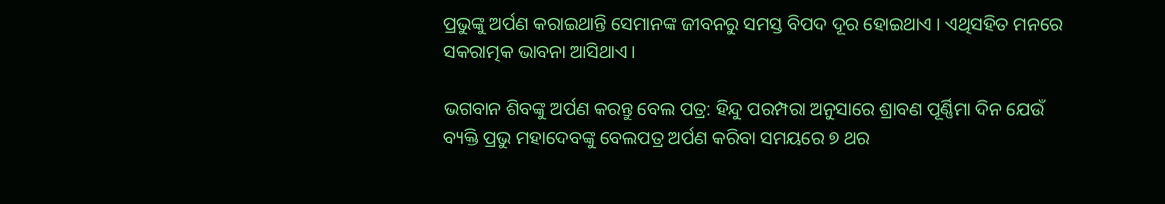ପ୍ରଭୁଙ୍କୁ ଅର୍ପଣ କରାଇଥାନ୍ତି ସେମାନଙ୍କ ଜୀବନରୁ ସମସ୍ତ ବିପଦ ଦୂର ହୋଇଥାଏ । ଏଥିସହିତ ମନରେ ସକରାତ୍ମକ ଭାବନା ଆସିଥାଏ।

ଭଗବାନ ଶିବଙ୍କୁ ଅର୍ପଣ କରନ୍ତୁ ବେଲ ପତ୍ର: ହିନ୍ଦୁ ପରମ୍ପରା ଅନୁସାରେ ଶ୍ରାବଣ ପୂର୍ଣ୍ଣିମା ଦିନ ଯେଉଁ ବ୍ୟକ୍ତି ପ୍ରଭୁ ମହାଦେବଙ୍କୁ ବେଲପତ୍ର ଅର୍ପଣ କରିବା ସମୟରେ ୭ ଥର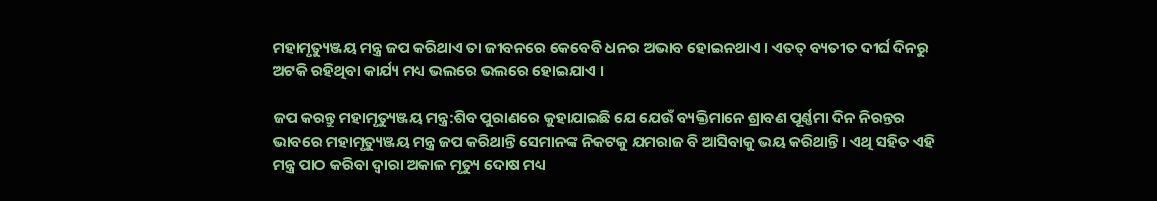ମହାମୃତ୍ୟୁଞ୍ଜୟ ମନ୍ତ୍ର ଜପ କରିଥାଏ ତା ଜୀବନରେ କେବେବି ଧନର ଅଭାବ ହୋଇନଥାଏ । ଏତତ୍ ବ୍ୟତୀତ ଦୀର୍ଘ ଦିନରୁ ଅଟକି ରହିଥିବା କାର୍ଯ୍ୟ ମଧ୍ୟ ଭଲରେ ଭଲରେ ହୋଇଯାଏ ।

ଜପ କରନ୍ତୁ ମହାମୃତ୍ୟୁଞ୍ଜୟ ମନ୍ତ୍ର:ଶିବ ପୁରାଣରେ କୁହାଯାଇଛି ଯେ ଯେଉଁ ବ୍ୟକ୍ତିମାନେ ଶ୍ରାବଣ ପୂର୍ଣ୍ଣମା ଦିନ ନିରନ୍ତର ଭାବରେ ମହାମୃତ୍ୟୁଞ୍ଜୟ ମନ୍ତ୍ର ଜପ କରିଥାନ୍ତି ସେମାନଙ୍କ ନିକଟକୁ ଯମରାଜ ବି ଆସିବାକୁ ଭୟ କରିଥାନ୍ତି । ଏଥି ସହିତ ଏହି ମନ୍ତ୍ର ପାଠ କରିବା ଦ୍ୱାରା ଅକାଳ ମୃତ୍ୟୁ ଦୋଷ ମଧ୍ୟ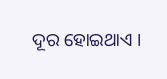ଦୂର ହୋଇଥାଏ ।